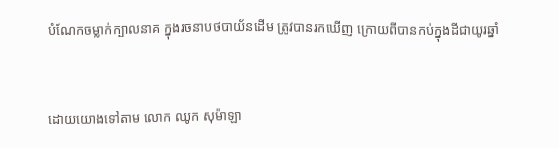បំណែកចម្លាក់ក្បាលនាគ ក្នុងរចនាបថបាយ័នដើម ត្រូវបានរកឃើញ ក្រោយពីបានកប់ក្នុងដីជាយូរឆ្នាំ


ដោយយោងទៅតាម លោក ឈូក សុម៉ាឡា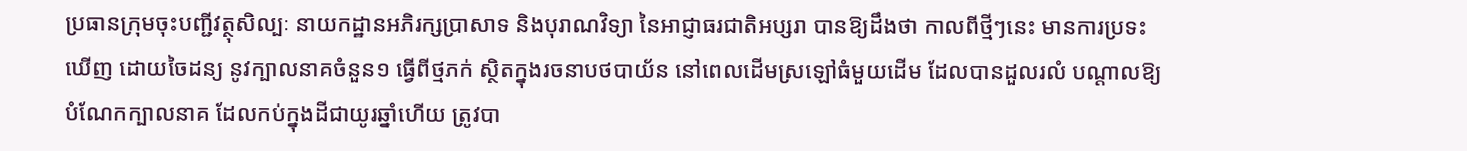ប្រធានក្រុមចុះបញ្ជីវត្ថុសិល្បៈ នាយកដ្ឋានអភិរក្សប្រាសាទ និងបុរាណវិទ្យា នៃអាជ្ញាធរជាតិអប្សរា បានឱ្យដឹងថា កាលពីថ្មីៗនេះ មានការប្រទះឃើញ ដោយចៃដន្យ នូវក្បាលនាគចំនួន១ ធ្វើពីថ្មភក់ ស្ថិតក្នុងរចនាបថបាយ័ន នៅពេលដើមស្រឡៅធំមួយដើម ដែលបានដួលរលំ បណ្តាលឱ្យបំណែកក្បាលនាគ ដែលកប់ក្នុងដីជាយូរឆ្នាំហើយ ត្រូវបា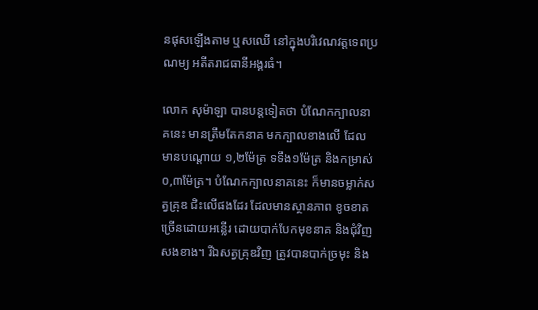នផុសឡើងតាម ឬសឈើ នៅក្នុងបរិវេណវត្តទេពប្រណម្យ អតីតរាជធានីអង្គរធំ។

លោក សុម៉ាឡា បានបន្តទៀតថា បំណែកក្បាលនាគនេះ មានត្រឹមតែកនាគ មកក្បាលខាងលើ ដែលមានបណ្តោយ ១,២ម៉ែត្រ ទទឹង១ម៉ែត្រ និងកម្រាស់០,៣ម៉ែត្រ។ បំណែកក្បាលនាគនេះ ក៏មានចម្លាក់សត្វគ្រុឌ ជិះលើផងដែរ ដែលមានស្ថានភាព ខូចខាតច្រើនដោយអន្លើរ ដោយបាក់បែកមុខនាគ និងជុំវិញសងខាង។ រីឯសត្វគ្រុឌវិញ ត្រូវបានបាក់ច្រមុះ និង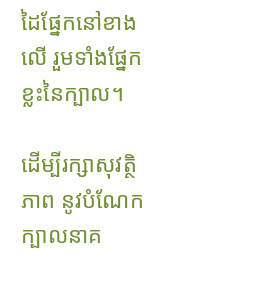ដៃផ្នែកនៅខាងលើ រួមទាំងផ្នែកខ្លះនៃក្បាល។

ដើម្បីរក្សាសុវត្ថិភាព នូវបំណែកក្បាលនាគ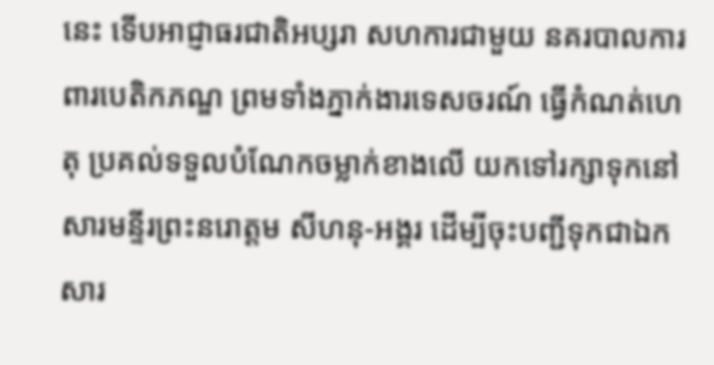នេះ ទើបអាជ្ញាធរជាតិអប្សរា សហការជាមួយ នគរបាលការពារបេតិកភណ្ឌ ព្រមទាំងភ្នាក់ងារទេសចរណ៍ ធ្វើកំណត់ហេតុ ប្រគល់ទទួលបំណែកចម្លាក់ខាងលើ យកទៅរក្សាទុកនៅ សារមន្ទីរព្រះនរោត្តម សីហនុ-អង្គរ ដើម្បីចុះបញ្ជីទុកជាឯកសារ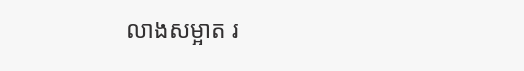លាងសម្អាត រ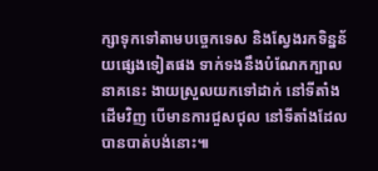ក្សាទុកទៅតាមបច្ចេកទេស និងស្វែងរកទិន្នន័យផ្សេងទៀតផង ទាក់ទងនឹងបំណែកក្បាលនាគនេះ ងាយស្រួលយកទៅដាក់ នៅទីតាំងដើមវិញ បើមានការជួសជុល នៅទីតាំងដែលបានបាត់បង់នោះ៕